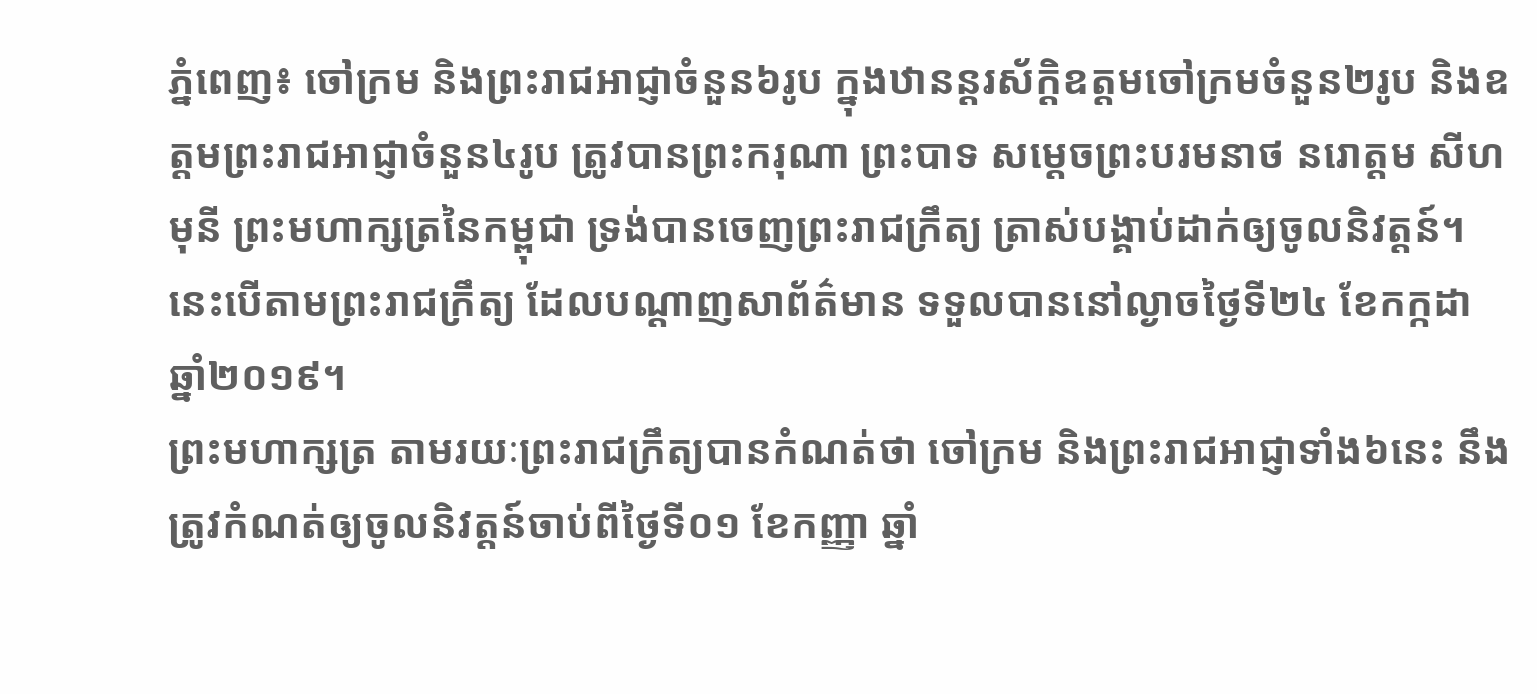ភ្នំពេញ៖ ចៅក្រម និងព្រះរាជអាជ្ញាចំនួន៦រូប ក្នុងឋានន្ដរស័ក្ដិឧត្តមចៅក្រមចំនួន២រូប និងឧត្តមព្រះរាជអាជ្ញាចំនួន៤រូប ត្រូវបានព្រះករុណា ព្រះបាទ សម្ដេចព្រះបរមនាថ នរោត្តម សីហមុនី ព្រះមហាក្សត្រនៃកម្ពុជា ទ្រង់បានចេញព្រះរាជក្រឹត្យ ត្រាស់បង្គាប់ដាក់ឲ្យចូលនិវត្តន៍។ នេះបើតាមព្រះរាជក្រឹត្យ ដែលបណ្ដាញសាព័ត៌មាន ទទួលបាននៅល្ងាចថ្ងៃទី២៤ ខែកក្កដា ឆ្នាំ២០១៩។
ព្រះមហាក្សត្រ តាមរយៈព្រះរាជក្រឹត្យបានកំណត់ថា ចៅក្រម និងព្រះរាជអាជ្ញាទាំង៦នេះ នឹងត្រូវកំណត់ឲ្យចូលនិវត្តន៍ចាប់ពីថ្ងៃទី០១ ខែកញ្ញា ឆ្នាំ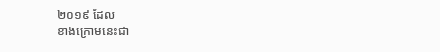២០១៩ ដែល
ខាងក្រោមនេះជា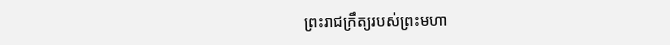ព្រះរាជក្រឹត្យរបស់ព្រះមហា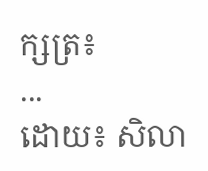ក្សត្រ៖
...
ដោយ៖ សិលា